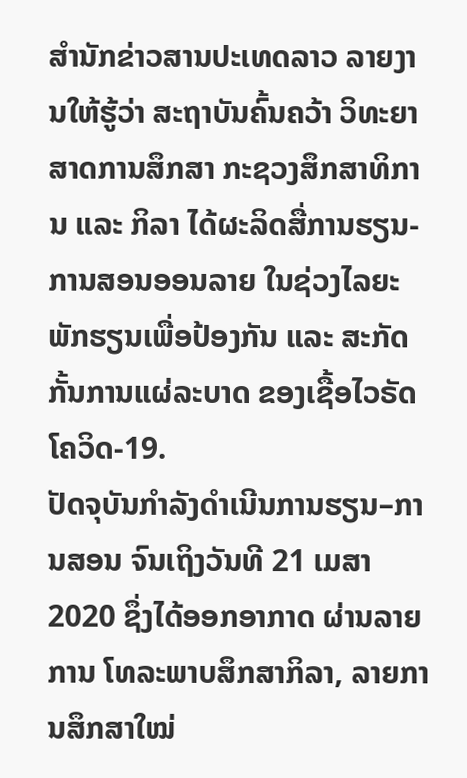ສຳນັກຂ່າວສານປະເທດລາວ ລາຍງານໃຫ້ຮູ້ວ່າ ສະຖາບັນຄົ້ນຄວ້າ ວິທະຍາສາດການສຶກສາ ກະຊວງສຶກສາທິການ ແລະ ກິລາ ໄດ້ຜະລິດສື່ການຮຽນ-ການສອນອອນລາຍ ໃນຊ່ວງໄລຍະພັກຮຽນເພື່ອປ້ອງກັນ ແລະ ສະກັດກັ້ນການແຜ່ລະບາດ ຂອງເຊື້ອໄວຣັດໂຄວິດ-19.
ປັດຈຸບັນກຳລັງດຳເນີນການຮຽນ–ການສອນ ຈົນເຖິງວັນທີ 21 ເມສາ 2020 ຊຶ່ງໄດ້ອອກອາກາດ ຜ່ານລາຍການ ໂທລະພາບສຶກສາກິລາ, ລາຍການສຶກສາໃໝ່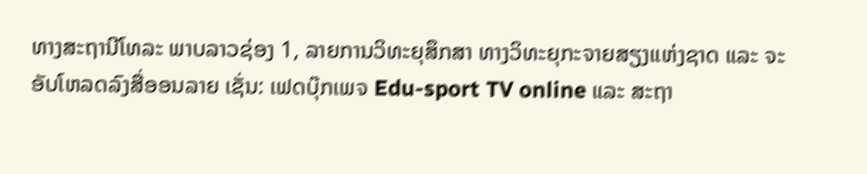ທາງສະຖານີໂທລະ ພາບລາວຊ່ອງ 1, ລາຍການວິທະຍຸສຶກສາ ທາງວິທະຍຸກະຈາຍສຽງແຫ່ງຊາດ ແລະ ຈະອັບໂຫລດລົງສື່ອອນລາຍ ເຊັ່ນ: ເຟດບຸ໊ກເພຈ Edu-sport TV online ແລະ ສະຖາ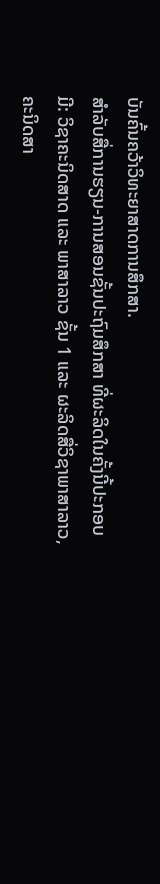ບັນຄົ້ນຄວ້າວິທະຍາສາດການສຶກສາ.
ສຳລັບສື່ການຮຽນ-ການສອນຊັ້ນປະຖົມສຶກສາ ທີ່ຜະລິດໃນຄັ້ງນີ້ປະກອບມີ: ວິຊາຄະນິດສາດ ແລະ ພາສາລາວ ຊັ້ນ 1 ແລະ ຜະລິດສື່ວິຊາພາສາລາວ, ຄະນິດສາ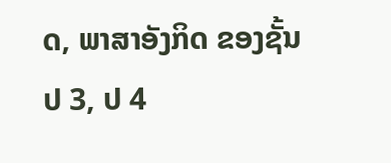ດ, ພາສາອັງກິດ ຂອງຊັ້ນ ປ 3, ປ 4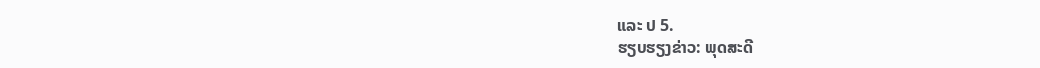ແລະ ປ 5.
ຮຽບຮຽງຂ່າວ: ພຸດສະດີ